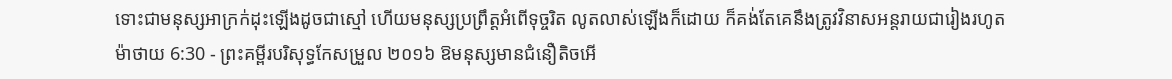ទោះជាមនុស្សអាក្រក់ដុះឡើងដូចជាស្មៅ ហើយមនុស្សប្រព្រឹត្តអំពើទុច្ចរិត លូតលាស់ឡើងក៏ដោយ ក៏គង់តែគេនឹងត្រូវវិនាសអន្តរាយជារៀងរហូត
ម៉ាថាយ 6:30 - ព្រះគម្ពីរបរិសុទ្ធកែសម្រួល ២០១៦ ឱមនុស្សមានជំនឿតិចអើ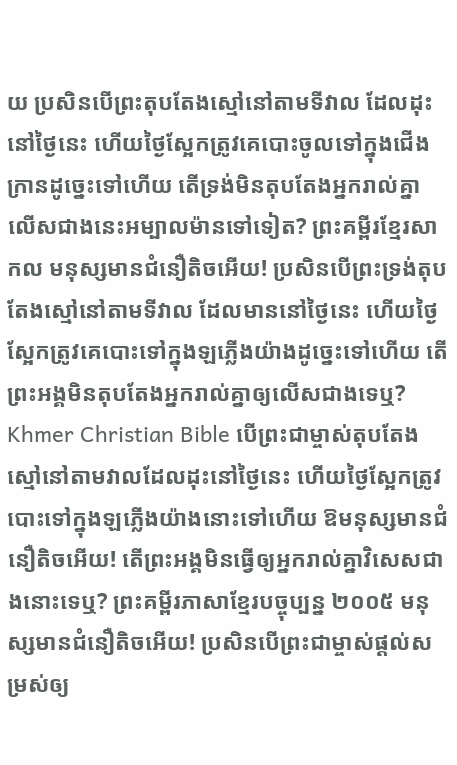យ ប្រសិនបើព្រះតុបតែងស្មៅនៅតាមទីវាល ដែលដុះនៅថ្ងៃនេះ ហើយថ្ងៃស្អែកត្រូវគេបោះចូលទៅក្នុងជើងក្រានដូច្នេះទៅហើយ តើទ្រង់មិនតុបតែងអ្នករាល់គ្នា លើសជាងនេះអម្បាលម៉ានទៅទៀត? ព្រះគម្ពីរខ្មែរសាកល មនុស្សមានជំនឿតិចអើយ! ប្រសិនបើព្រះទ្រង់តុបតែងស្មៅនៅតាមទីវាល ដែលមាននៅថ្ងៃនេះ ហើយថ្ងៃស្អែកត្រូវគេបោះទៅក្នុងឡភ្លើងយ៉ាងដូច្នេះទៅហើយ តើព្រះអង្គមិនតុបតែងអ្នករាល់គ្នាឲ្យលើសជាងទេឬ? Khmer Christian Bible បើព្រះជាម្ចាស់តុបតែងស្មៅនៅតាមវាលដែលដុះនៅថ្ងៃនេះ ហើយថ្ងៃស្អែកត្រូវបោះទៅក្នុងឡភ្លើងយ៉ាងនោះទៅហើយ ឱមនុស្សមានជំនឿតិចអើយ! តើព្រះអង្គមិនធ្វើឲ្យអ្នករាល់គ្នាវិសេសជាងនោះទេឬ? ព្រះគម្ពីរភាសាខ្មែរបច្ចុប្បន្ន ២០០៥ មនុស្សមានជំនឿតិចអើយ! ប្រសិនបើព្រះជាម្ចាស់ផ្ដល់សម្រស់ឲ្យ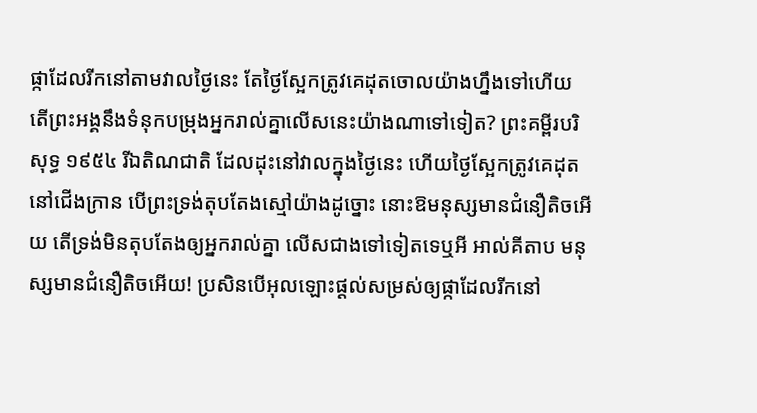ផ្កាដែលរីកនៅតាមវាលថ្ងៃនេះ តែថ្ងៃស្អែកត្រូវគេដុតចោលយ៉ាងហ្នឹងទៅហើយ តើព្រះអង្គនឹងទំនុកបម្រុងអ្នករាល់គ្នាលើសនេះយ៉ាងណាទៅទៀត? ព្រះគម្ពីរបរិសុទ្ធ ១៩៥៤ រីឯតិណជាតិ ដែលដុះនៅវាលក្នុងថ្ងៃនេះ ហើយថ្ងៃស្អែកត្រូវគេដុតនៅជើងក្រាន បើព្រះទ្រង់តុបតែងស្មៅយ៉ាងដូច្នោះ នោះឱមនុស្សមានជំនឿតិចអើយ តើទ្រង់មិនតុបតែងឲ្យអ្នករាល់គ្នា លើសជាងទៅទៀតទេឬអី អាល់គីតាប មនុស្សមានជំនឿតិចអើយ! ប្រសិនបើអុលឡោះផ្ដល់សម្រស់ឲ្យផ្កាដែលរីកនៅ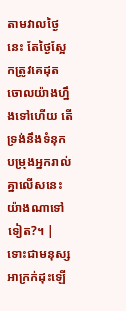តាមវាលថ្ងៃនេះ តែថ្ងៃស្អែកត្រូវគេដុតចោលយ៉ាងហ្នឹងទៅហើយ តើទ្រង់នឹងទំនុកបម្រុងអ្នករាល់គ្នាលើសនេះយ៉ាងណាទៅទៀត?។ |
ទោះជាមនុស្សអាក្រក់ដុះឡើ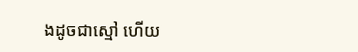ងដូចជាស្មៅ ហើយ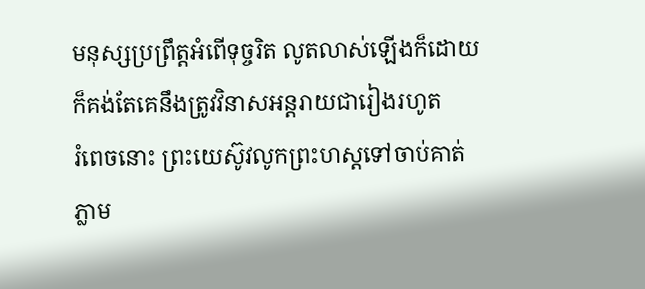មនុស្សប្រព្រឹត្តអំពើទុច្ចរិត លូតលាស់ឡើងក៏ដោយ ក៏គង់តែគេនឹងត្រូវវិនាសអន្តរាយជារៀងរហូត
រំពេចនោះ ព្រះយេស៊ូវលូកព្រះហស្តទៅចាប់គាត់ភ្លាម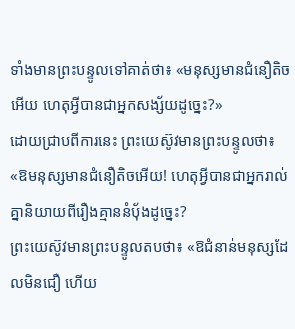ទាំងមានព្រះបន្ទូលទៅគាត់ថា៖ «មនុស្សមានជំនឿតិចអើយ ហេតុអ្វីបានជាអ្នកសង្ស័យដូច្នេះ?»
ដោយជ្រាបពីការនេះ ព្រះយេស៊ូវមានព្រះបន្ទូលថា៖ «ឱមនុស្សមានជំនឿតិចអើយ! ហេតុអ្វីបានជាអ្នករាល់គ្នានិយាយពីរឿងគ្មាននំបុ័ងដូច្នេះ?
ព្រះយេស៊ូវមានព្រះបន្ទូលតបថា៖ «ឱជំនាន់មនុស្សដែលមិនជឿ ហើយ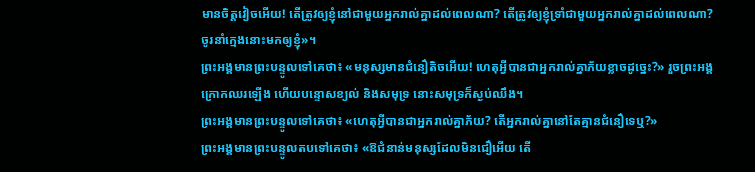មានចិត្តវៀចអើយ! តើត្រូវឲ្យខ្ញុំនៅជាមួយអ្នករាល់គ្នាដល់ពេលណា? តើត្រូវឲ្យខ្ញុំទ្រាំជាមួយអ្នករាល់គ្នាដល់ពេលណា? ចូរនាំក្មេងនោះមកឲ្យខ្ញុំ»។
ព្រះអង្គមានព្រះបន្ទូលទៅគេថា៖ «មនុស្សមានជំនឿតិចអើយ! ហេតុអ្វីបានជាអ្នករាល់គ្នាភ័យខ្លាចដូច្នេះ?» រួចព្រះអង្គក្រោកឈរឡើង ហើយបន្ទោសខ្យល់ និងសមុទ្រ នោះសមុទ្រក៏ស្ងប់ឈឹង។
ព្រះអង្គមានព្រះបន្ទូលទៅគេថា៖ «ហេតុអ្វីបានជាអ្នករាល់គ្នាភ័យ? តើអ្នករាល់គ្នានៅតែគ្មានជំនឿទេឬ?»
ព្រះអង្គមានព្រះបន្ទូលតបទៅគេថា៖ «ឱជំនាន់មនុស្សដែលមិនជឿអើយ តើ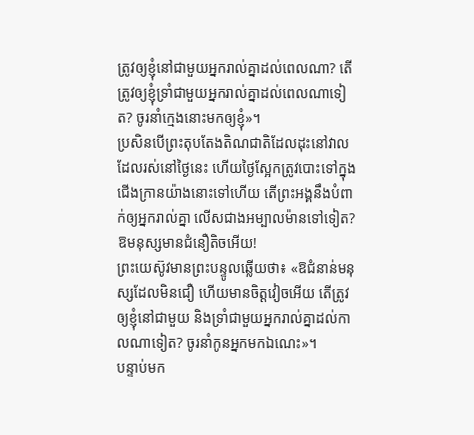ត្រូវឲ្យខ្ញុំនៅជាមួយអ្នករាល់គ្នាដល់ពេលណា? តើត្រូវឲ្យខ្ញុំទ្រាំជាមួយអ្នករាល់គ្នាដល់ពេលណាទៀត? ចូរនាំក្មេងនោះមកឲ្យខ្ញុំ»។
ប្រសិនបើព្រះតុបតែងតិណជាតិដែលដុះនៅវាល ដែលរស់នៅថ្ងៃនេះ ហើយថ្ងៃស្អែកត្រូវបោះទៅក្នុងជើងក្រានយ៉ាងនោះទៅហើយ តើព្រះអង្គនឹងបំពាក់ឲ្យអ្នករាល់គ្នា លើសជាងអម្បាលម៉ានទៅទៀត? ឱមនុស្សមានជំនឿតិចអើយ!
ព្រះយេស៊ូវមានព្រះបន្ទូលឆ្លើយថា៖ «ឱជំនាន់មនុស្សដែលមិនជឿ ហើយមានចិត្តវៀចអើយ តើត្រូវឲ្យខ្ញុំនៅជាមួយ និងទ្រាំជាមួយអ្នករាល់គ្នាដល់កាលណាទៀត? ចូរនាំកូនអ្នកមកឯណេះ»។
បន្ទាប់មក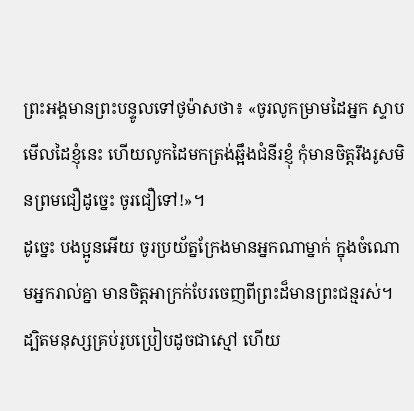ព្រះអង្គមានព្រះបន្ទូលទៅថូម៉ាសថា៖ «ចូរលូកម្រាមដៃអ្នក ស្ទាបមើលដៃខ្ញុំនេះ ហើយលូកដៃមកត្រង់ឆ្អឹងជំនីរខ្ញុំ កុំមានចិត្តរឹងរូសមិនព្រមជឿដូច្នេះ ចូរជឿទៅ!»។
ដូច្នេះ បងប្អូនអើយ ចូរប្រយ័ត្នក្រែងមានអ្នកណាម្នាក់ ក្នុងចំណោមអ្នករាល់គ្នា មានចិត្តអាក្រក់បែរចេញពីព្រះដ៏មានព្រះជន្មរស់។
ដ្បិតមនុស្សគ្រប់រូបប្រៀបដូចជាស្មៅ ហើយ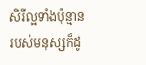សិរីល្អទាំងប៉ុន្មានរបស់មនុស្សក៏ដូ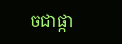ចជាផ្កា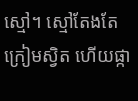ស្មៅ។ ស្មៅតែងតែក្រៀមស្វិត ហើយផ្កា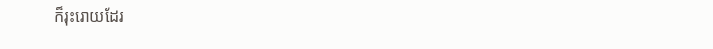ក៏រុះរោយដែរ